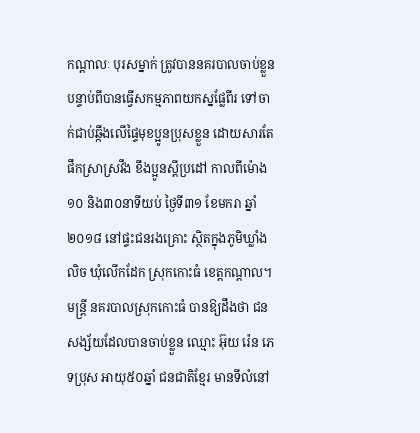កណ្ដាលៈ បុរសម្នាក់ ត្រូវបាននគរបាលចាប់ខ្លួន បន្ទាប់ពីបានធ្វើសកម្មភាពយកស្នផ្លែពីរ ទៅចាក់ជាប់ឆ្កឹងលើផ្ទៃមុខប្អូនប្រុសខ្លួន ដោយសារតែផឹកស្រាស្រវឹង ខឹងប្អូនស្ដីប្រដៅ កាលពីម៉ោង១០ និង៣០នាទីយប់ ថ្ងៃទី៣១ ខែមករា ឆ្នាំ២០១៨ នៅផ្ទះជនរងគ្រោះ ស្ថិតក្នុងភូមិឃ្លាំងលិច ឃុំលើកដែក ស្រុកកោះធំ ខេត្តកណ្ដាល។
មន្ត្រី នគរបាលស្រុកកោះធំ បានឱ្យដឹងថា ជនសង្ស័យដែលបានចាប់ខ្លួន ឈ្មោះ អ៊ុយ រ៉េន ភេទប្រុស អាយុ៥០ឆ្នាំ ជនជាតិខ្មែរ មានទីលំនៅ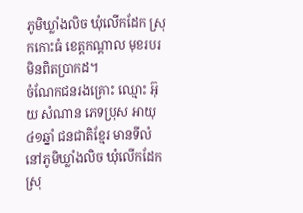ភូមិឃ្លាំងលិច ឃុំលើកដែក ស្រុកកោះធំ ខេត្តកណ្ដាល មុខរបរ មិនពិតប្រាកដ។
ចំណែកជនរងគ្រោះ ឈ្មោះ អ៊ុយ សំណាន ភេទប្រុស អាយុ ៤១ឆ្នាំ ជនជាតិខ្មែរ មានទីលំនៅភូមិឃ្លាំងលិច ឃុំលើកដែក ស្រុ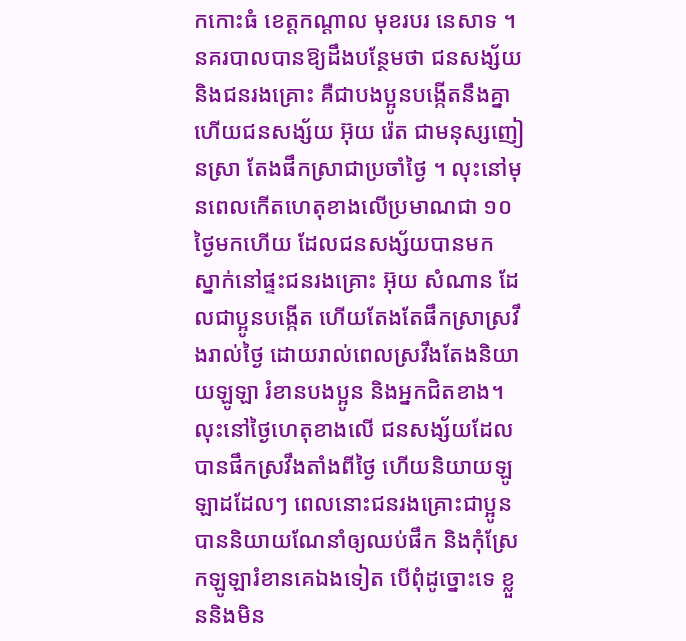កកោះធំ ខេត្តកណ្ដាល មុខរបរ នេសាទ ។
នគរបាលបានឱ្យដឹងបន្ថែមថា ជនសង្ស័យ និងជនរងគ្រោះ គឺជាបងប្អូនបង្កើតនឹងគ្នា ហើយជនសង្ស័យ អ៊ុយ រ៉េត ជាមនុស្សញៀនស្រា តែងផឹកស្រាជាប្រចាំថ្ងៃ ។ លុះនៅមុនពេលកើតហេតុខាងលើប្រមាណជា ១០ថ្ងៃមកហើយ ដែលជនសង្ស័យបានមក ស្នាក់នៅផ្ទះជនរងគ្រោះ អ៊ុយ សំណាន ដែលជាប្អូនបង្កើត ហើយតែងតែផឹកស្រាស្រវឹងរាល់ថ្ងៃ ដោយរាល់ពេលស្រវឹងតែងនិយាយឡូឡា រំខានបងប្អូន និងអ្នកជិតខាង។
លុះនៅថ្ងៃហេតុខាងលើ ជនសង្ស័យដែលបានផឹកស្រវឹងតាំងពីថ្ងៃ ហើយនិយាយឡូឡាដដែលៗ ពេលនោះជនរងគ្រោះជាប្អូន បាននិយាយណែនាំឲ្យឈប់ផឹក និងកុំស្រែកឡូឡារំខានគេឯងទៀត បើពុំដូច្នោះទេ ខ្លួននិងមិន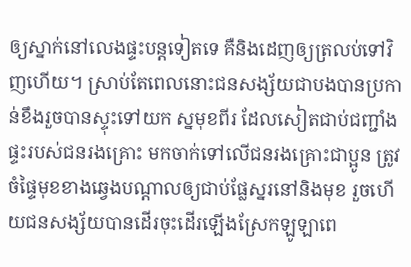ឲ្យស្នាក់នៅលេងផ្ទះបន្តទៀតទេ គឺនិងដេញឲ្យត្រលប់ទៅវិញហើយ។ ស្រាប់តែពេលនោះជនសង្ស័យជាបងបានប្រកាន់ខឹងរួចបានស្ទុះទៅយក ស្នមុខពីរ ដែលសៀតជាប់ជញ្ជាំងផ្ទះរបស់ជនរងគ្រោះ មកចាក់ទៅលើជនរងគ្រោះជាប្អូន ត្រូវចំផ្ទៃមុខខាងឆ្វេងបណ្ដាលឲ្យជាប់ផ្លែស្នរនៅនិងមុខ រួចហើយជនសង្ស័យបានដើរចុះដើរឡើងស្រែកឡូឡាពេ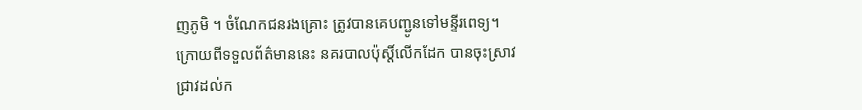ញភូមិ ។ ចំណែកជនរងគ្រោះ ត្រូវបានគេបញ្ជូនទៅមន្ទីរពេទ្យ។
ក្រោយពីទទួលព័ត៌មាននេះ នគរបាលប៉ុស្ដិ៍លើកដែក បានចុះស្រាវជ្រាវដល់ក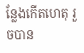ន្លែងកើតហេតុ រួចបាន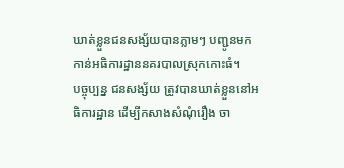ឃាត់ខ្លួនជនសង្ស័យបានភ្លាមៗ បញ្ជូនមកកាន់អធិការដ្ឋាននគរបាលស្រុកកោះធំ។
បច្ចុប្បន្ន ជនសង្ស័យ ត្រូវបានឃាត់ខ្លួននៅអធិការដ្ឋាន ដើម្បីកសាងសំណុំរឿង ចា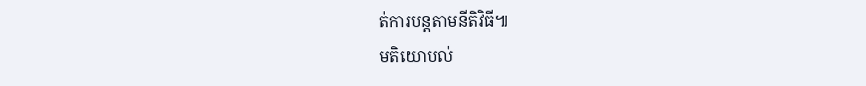ត់ការបន្តតាមនីតិវិធី៕
មតិយោបល់